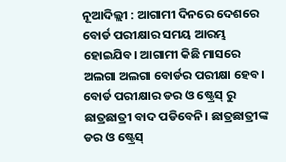ନୂଆଦିଲ୍ଲୀ : ଆଗାମୀ ଦିନରେ ଦେଶରେ ବୋର୍ଡ ପରୀକ୍ଷାର ସମୟ ଆରମ୍ଭ ହୋଇଯିବ। ଆଗାମୀ କିଛି ମାସରେ ଅଲଗା ଅଲଗା ବୋର୍ଡର ପରୀକ୍ଷା ହେବ। ବୋର୍ଡ ପରୀକ୍ଷାର ଡର ଓ ଷ୍ଟ୍ରେସ୍ ରୁ ଛାତ୍ରଛାତ୍ରୀ ବାଦ ପଡିବେନି। ଛାତ୍ରଛାତ୍ରୀଙ୍କ ଡର ଓ ଷ୍ଟ୍ରେସ୍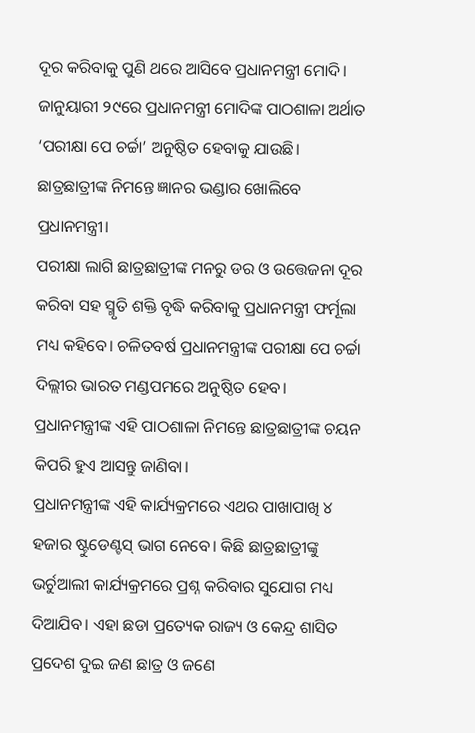ଦୂର କରିବାକୁ ପୁଣି ଥରେ ଆସିବେ ପ୍ରଧାନମନ୍ତ୍ରୀ ମୋଦି। ଜାନୁୟାରୀ ୨୯ରେ ପ୍ରଧାନମନ୍ତ୍ରୀ ମୋଦିଙ୍କ ପାଠଶାଳା ଅର୍ଥାତ ‘ପରୀକ୍ଷା ପେ ଚର୍ଚ୍ଚା’ ଅନୁଷ୍ଠିତ ହେବାକୁ ଯାଉଛି। ଛାତ୍ରଛାତ୍ରୀଙ୍କ ନିମନ୍ତେ ଜ୍ଞାନର ଭଣ୍ଡାର ଖୋଲିବେ ପ୍ରଧାନମନ୍ତ୍ରୀ।
ପରୀକ୍ଷା ଲାଗି ଛାତ୍ରଛାତ୍ରୀଙ୍କ ମନରୁ ଡର ଓ ଉତ୍ତେଜନା ଦୂର କରିବା ସହ ସ୍ମୃତି ଶକ୍ତି ବୃଦ୍ଧି କରିବାକୁ ପ୍ରଧାନମନ୍ତ୍ରୀ ଫର୍ମୂଲା ମଧ୍ୟ କହିବେ। ଚଳିତବର୍ଷ ପ୍ରଧାନମନ୍ତ୍ରୀଙ୍କ ପରୀକ୍ଷା ପେ ଚର୍ଚ୍ଚା ଦିଲ୍ଲୀର ଭାରତ ମଣ୍ଡପମରେ ଅନୁଷ୍ଠିତ ହେବ। ପ୍ରଧାନମନ୍ତ୍ରୀଙ୍କ ଏହି ପାଠଶାଳା ନିମନ୍ତେ ଛାତ୍ରଛାତ୍ରୀଙ୍କ ଚୟନ କିପରି ହୁଏ ଆସନ୍ତୁ ଜାଣିବା।
ପ୍ରଧାନମନ୍ତ୍ରୀଙ୍କ ଏହି କାର୍ଯ୍ୟକ୍ରମରେ ଏଥର ପାଖାପାଖି ୪ ହଜାର ଷ୍ଟୁଡେଣ୍ଟସ୍ ଭାଗ ନେବେ। କିଛି ଛାତ୍ରଛାତ୍ରୀଙ୍କୁ ଭର୍ଚୁଆଲୀ କାର୍ଯ୍ୟକ୍ରମରେ ପ୍ରଶ୍ନ କରିବାର ସୁଯୋଗ ମଧ୍ୟ ଦିଆଯିବ। ଏହା ଛଡା ପ୍ରତ୍ୟେକ ରାଜ୍ୟ ଓ କେନ୍ଦ୍ର ଶାସିତ ପ୍ରଦେଶ ଦୁଇ ଜଣ ଛାତ୍ର ଓ ଜଣେ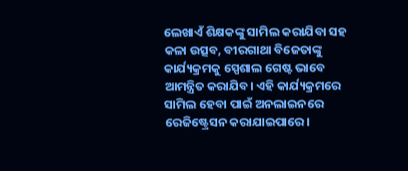ଲେଖାଏଁ ଶିକ୍ଷକଙ୍କୁ ସାମିଲ କରାଯିବା ସହ କଳା ଉତ୍ସବ, ବୀରଗାଥା ବିଜେତାଙ୍କୁ କାର୍ଯ୍ୟକ୍ରମକୁ ସ୍ପେଶାଲ ଗେଷ୍ଟ ଭାବେ ଆମନ୍ତ୍ରିତ କରାଯିବ। ଏହି କାର୍ଯ୍ୟକ୍ରମରେ ସାମିଲ ହେବା ପାଇଁ ଅନଲାଇନରେ ରେଜିଷ୍ଟ୍ରେସନ କରାଯାଇପାରେ।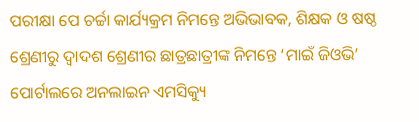ପରୀକ୍ଷା ପେ ଚର୍ଚ୍ଚା କାର୍ଯ୍ୟକ୍ରମ ନିମନ୍ତେ ଅଭିଭାବକ, ଶିକ୍ଷକ ଓ ଷଷ୍ଠ ଶ୍ରେଣୀରୁ ଦ୍ୱାଦଶ ଶ୍ରେଣୀର ଛାତ୍ରଛାତ୍ରୀଙ୍କ ନିମନ୍ତେ ‘ମାଇଁ ଜିଓଭି’ ପୋର୍ଟାଲରେ ଅନଲାଇନ ଏମସିକ୍ୟୁ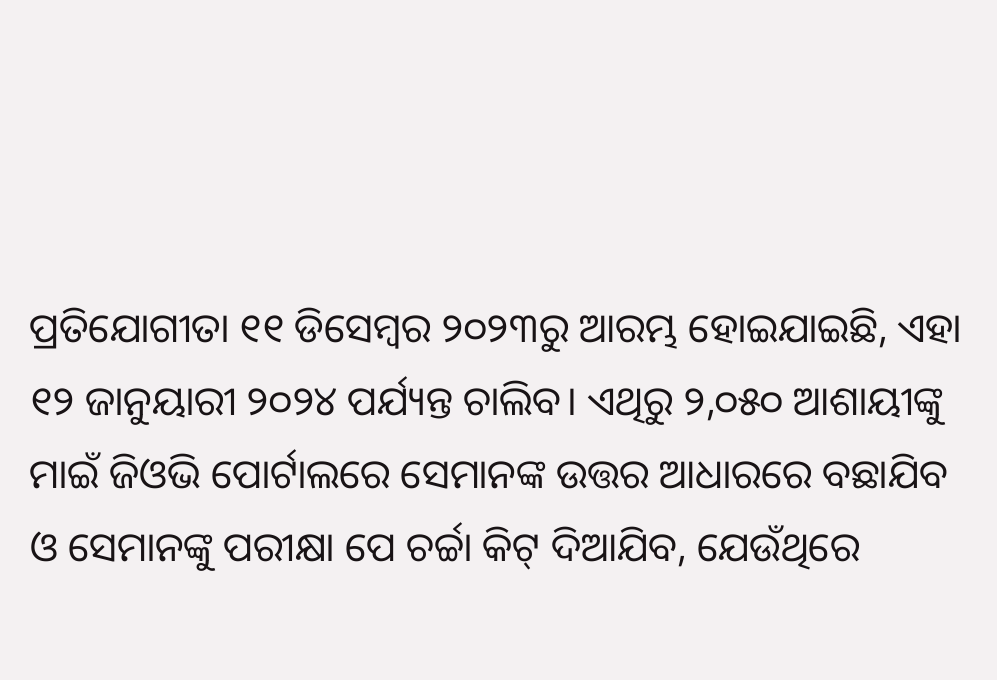ପ୍ରତିଯୋଗୀତା ୧୧ ଡିସେମ୍ବର ୨୦୨୩ରୁ ଆରମ୍ଭ ହୋଇଯାଇଛି, ଏହା ୧୨ ଜାନୁୟାରୀ ୨୦୨୪ ପର୍ଯ୍ୟନ୍ତ ଚାଲିବ। ଏଥିରୁ ୨,୦୫୦ ଆଶାୟୀଙ୍କୁ ମାଇଁ ଜିଓଭି ପୋର୍ଟାଲରେ ସେମାନଙ୍କ ଉତ୍ତର ଆଧାରରେ ବଛାଯିବ ଓ ସେମାନଙ୍କୁ ପରୀକ୍ଷା ପେ ଚର୍ଚ୍ଚା କିଟ୍ ଦିଆଯିବ, ଯେଉଁଥିରେ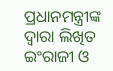ପ୍ରଧାନମନ୍ତ୍ରୀଙ୍କ ଦ୍ୱାରା ଲିଖିତ ଇଂରାଜୀ ଓ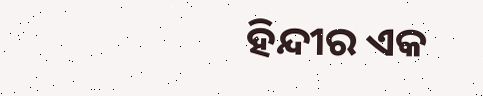ହିନ୍ଦୀର ଏକ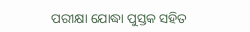ପରୀକ୍ଷା ଯୋଦ୍ଧା ପୁସ୍ତକ ସହିତ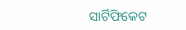ସାର୍ଟିଫିକେଟ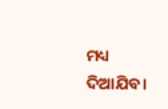ମଧ୍ୟ ଦିଆଯିବ।